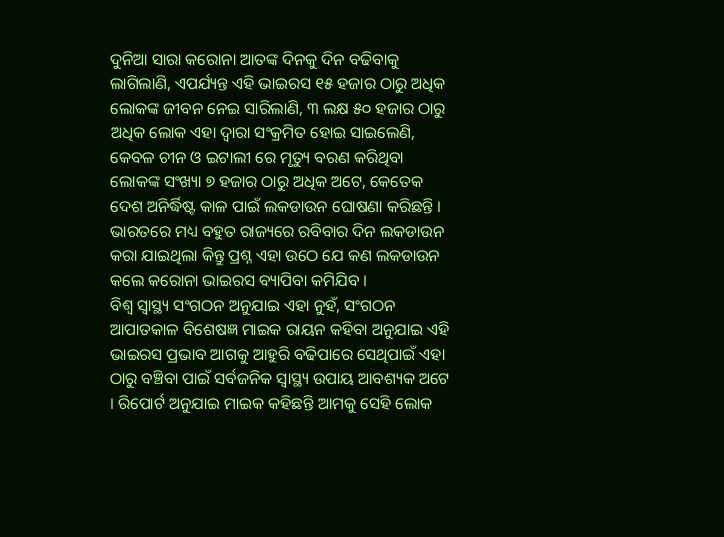ଦୁନିଆ ସାରା କରୋନା ଆତଙ୍କ ଦିନକୁ ଦିନ ବଢିବାକୁ ଲାଗିଲାଣି, ଏପର୍ଯ୍ୟନ୍ତ ଏହି ଭାଇରସ ୧୫ ହଜାର ଠାରୁ ଅଧିକ ଲୋକଙ୍କ ଜୀବନ ନେଇ ସାରିଲାଣି, ୩ ଲକ୍ଷ ୫୦ ହଜାର ଠାରୁ ଅଧିକ ଲୋକ ଏହା ଦ୍ଵାରା ସଂକ୍ରମିତ ହୋଇ ସାଇଲେଣି, କେବଳ ଚୀନ ଓ ଇଟାଲୀ ରେ ମୃତ୍ୟୁ ବରଣ କରିଥିବା ଲୋକଙ୍କ ସଂଖ୍ୟା ୭ ହଜାର ଠାରୁ ଅଧିକ ଅଟେ, କେତେକ ଦେଶ ଅନିର୍ଦ୍ଧିଷ୍ଟ କାଳ ପାଇଁ ଲକଡାଉନ ଘୋଷଣା କରିଛନ୍ତି । ଭାରତରେ ମଧ୍ୟ ବହୁତ ରାଜ୍ୟରେ ରବିବାର ଦିନ ଲକଡାଉନ କରା ଯାଇଥିଲା କିନ୍ତୁ ପ୍ରଶ୍ନ ଏହା ଉଠେ ଯେ କଣ ଲକଡାଉନ କଲେ କରୋନା ଭାଇରସ ବ୍ୟାପିବା କମିଯିବ ।
ବିଶ୍ଵ ସ୍ୱାସ୍ଥ୍ୟ ସଂଗଠନ ଅନୁଯାଇ ଏହା ନୁହଁ, ସଂଗଠନ ଆପାତକାଳ ବିଶେଷଜ୍ଞ ମାଇକ ରାୟନ କହିବା ଅନୁଯାଇ ଏହି ଭାଇରସ ପ୍ରଭାବ ଆଗକୁ ଆହୁରି ବଢିପାରେ ସେଥିପାଇଁ ଏହା ଠାରୁ ବଞ୍ଚିବା ପାଇଁ ସର୍ବଜନିକ ସ୍ୱାସ୍ଥ୍ୟ ଉପାୟ ଆବଶ୍ୟକ ଅଟେ । ରିପୋର୍ଟ ଅନୁଯାଇ ମାଇକ କହିଛନ୍ତି ଆମକୁ ସେହି ଲୋକ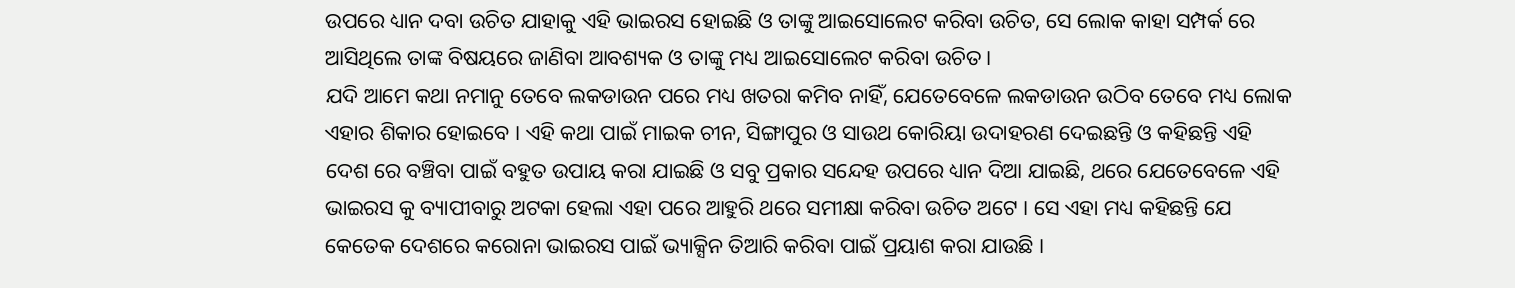ଉପରେ ଧ୍ୟାନ ଦବା ଉଚିତ ଯାହାକୁ ଏହି ଭାଇରସ ହୋଇଛି ଓ ତାଙ୍କୁ ଆଇସୋଲେଟ କରିବା ଉଚିତ, ସେ ଲୋକ କାହା ସମ୍ପର୍କ ରେ ଆସିଥିଲେ ତାଙ୍କ ବିଷୟରେ ଜାଣିବା ଆବଶ୍ୟକ ଓ ତାଙ୍କୁ ମଧ୍ୟ ଆଇସୋଲେଟ କରିବା ଉଚିତ ।
ଯଦି ଆମେ କଥା ନମାନୁ ତେବେ ଲକଡାଉନ ପରେ ମଧ୍ୟ ଖତରା କମିବ ନାହିଁ, ଯେତେବେଳେ ଲକଡାଉନ ଉଠିବ ତେବେ ମଧ୍ୟ ଲୋକ ଏହାର ଶିକାର ହୋଇବେ । ଏହି କଥା ପାଇଁ ମାଇକ ଚୀନ, ସିଙ୍ଗାପୁର ଓ ସାଉଥ କୋରିୟା ଉଦାହରଣ ଦେଇଛନ୍ତି ଓ କହିଛନ୍ତି ଏହି ଦେଶ ରେ ବଞ୍ଚିବା ପାଇଁ ବହୁତ ଉପାୟ କରା ଯାଇଛି ଓ ସବୁ ପ୍ରକାର ସନ୍ଦେହ ଉପରେ ଧ୍ୟାନ ଦିଆ ଯାଇଛି, ଥରେ ଯେତେବେଳେ ଏହି ଭାଇରସ କୁ ବ୍ୟାପୀବାରୁ ଅଟକା ହେଲା ଏହା ପରେ ଆହୁରି ଥରେ ସମୀକ୍ଷା କରିବା ଉଚିତ ଅଟେ । ସେ ଏହା ମଧ୍ୟ କହିଛନ୍ତି ଯେ କେତେକ ଦେଶରେ କରୋନା ଭାଇରସ ପାଇଁ ଭ୍ୟାକ୍ସିନ ତିଆରି କରିବା ପାଇଁ ପ୍ରୟାଶ କରା ଯାଉଛି ।